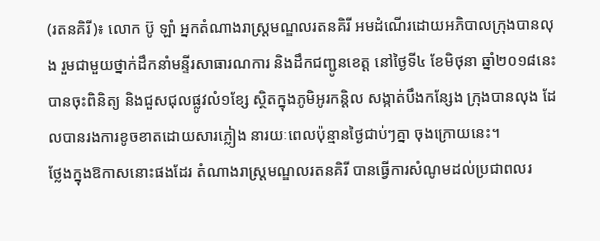(រតនគិរី)៖ លោក ប៊ូ ឡាំ អ្នកតំណាងរាស្ត្រមណ្ឌលរតនគិរី អមដំណើរដោយអភិបាលក្រុងបានលុង រួមជាមួយថ្នាក់ដឹកនាំមន្ទីរសាធារណការ និងដឹកជញ្ជូនខេត្ត នៅថ្ងៃទី៤ ខែមិថុនា ឆ្នាំ២០១៨នេះ បានចុះពិនិត្យ និងជួសជុលផ្លូវលំ១ខ្សែ ស្ថិតក្នុងភូមិអូរកន្តិល សង្កាត់បឹងកន្សែង ក្រុងបានលុង ដែលបានរងការខូចខាតដោយសារភ្លៀង នារយៈពេលប៉ុន្មានថ្ងៃជាប់ៗគ្នា ចុងក្រោយនេះ។
ថ្លែងក្នុងឱកាសនោះផងដែរ តំណាងរាស្ត្រមណ្ឌលរតនគិរី បានធ្វើការសំណូមដល់ប្រជាពលរ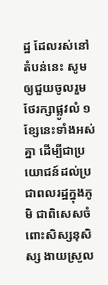ដ្ឋ ដែលរស់នៅតំបន់នេះ សូមឲ្យជួយចូលរួមថែរក្សាផ្លូវលំ ១ខ្សែនេះទាំងអស់គ្នា ដើម្បីជាប្រយោជន៍ដល់ប្រជាពលរដ្ឋក្នុងភូមិ ជាពិសេសចំពោះសិស្សនុសិស្ស ងាយស្រួល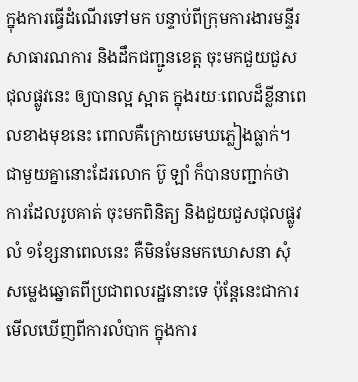ក្នុងការធ្វើដំណើរទៅមក បន្ទាប់ពីក្រុមការងារមន្ទីរសាធារណការ និងដឹកជញ្ជូនខេត្ត ចុះមកជួយជួសជុលផ្លូវនេះ ឲ្យបានល្អ ស្អាត ក្នុងរយៈពេលដ៏ខ្លីនាពេលខាងមុខនេះ ពោលគឺក្រោយមេឃភ្លៀងធ្លាក់។
ជាមួយគ្នានោះដែរលោក ប៊ូ ឡាំ ក៏បានបញ្ជាក់ថា ការដែលរូបគាត់ ចុះមកពិនិត្យ និងជួយជួសជុលផ្លូវលំ ១ខ្សែនាពេលនេះ គឺមិនមែនមកឃោសនា សុំសម្លេងឆ្នោតពីប្រជាពលរដ្ឋនោះទេ ប៉ុន្តែនេះជាការមើលឃើញពីការលំបាក ក្នុងការ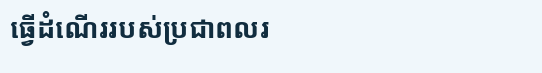ធ្វើដំណើររបស់ប្រជាពលរ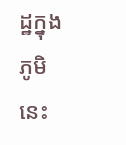ដ្ឋក្នុងភូមិនេះ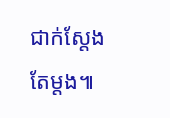ជាក់ស្តែងតែម្តង៕